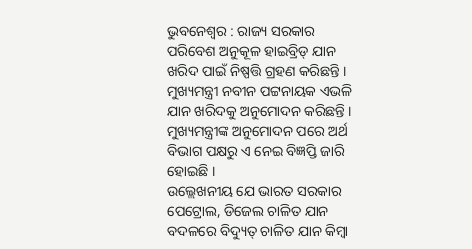ଭୁବନେଶ୍ୱର : ରାଜ୍ୟ ସରକାର ପରିବେଶ ଅନୁକୂଳ ହାଇବ୍ରିଡ୍ ଯାନ ଖରିଦ ପାଇଁ ନିଷ୍ପତ୍ତି ଗ୍ରହଣ କରିଛନ୍ତି । ମୁଖ୍ୟମନ୍ତ୍ରୀ ନବୀନ ପଟ୍ଟନାୟକ ଏଭଳି ଯାନ ଖରିଦକୁ ଅନୁମୋଦନ କରିଛନ୍ତି । ମୁଖ୍ୟମନ୍ତ୍ରୀଙ୍କ ଅନୁମୋଦନ ପରେ ଅର୍ଥ ବିଭାଗ ପକ୍ଷରୁ ଏ ନେଇ ବିଜ୍ଞପ୍ତି ଜାରି ହୋଇଛି ।
ଉଲ୍ଲେଖନୀୟ ଯେ ଭାରତ ସରକାର ପେଟ୍ରୋଲ, ଡିଜେଲ ଚାଳିତ ଯାନ ବଦଳରେ ବିଦ୍ୟୁତ୍ ଚାଳିତ ଯାନ କିମ୍ବା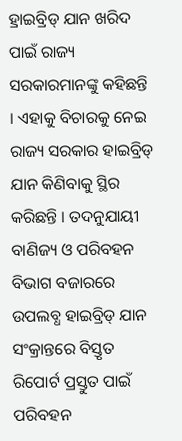ହ୍ରାଇବ୍ରିଡ୍ ଯାନ ଖରିଦ ପାଇଁ ରାଜ୍ୟ ସରକାରମାନଙ୍କୁ କହିଛନ୍ତି । ଏହାକୁ ବିଚାରକୁ ନେଇ ରାଜ୍ୟ ସରକାର ହାଇବ୍ରିଡ୍ ଯାନ କିଣିବାକୁ ସ୍ଥିର କରିଛନ୍ତି । ତଦନୁଯାୟୀ ବାଣିଜ୍ୟ ଓ ପରିବହନ ବିଭାଗ ବଜାରରେ ଉପଲବ୍ଧ ହାଇବ୍ରିଡ୍ ଯାନ ସଂକ୍ରାନ୍ତରେ ବିସ୍ତୃତ ରିପୋର୍ଟ ପ୍ରସ୍ତୁତ ପାଇଁ ପରିବହନ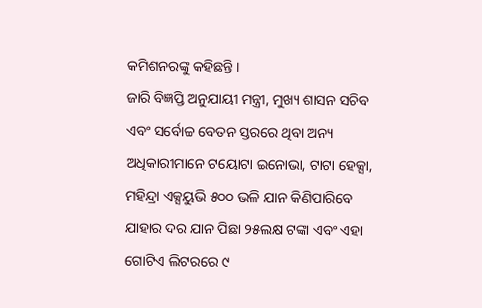କମିଶନରଙ୍କୁ କହିଛନ୍ତି ।
ଜାରି ବିଜ୍ଞପ୍ତି ଅନୁଯାୟୀ ମନ୍ତ୍ରୀ, ମୁଖ୍ୟ ଶାସନ ସଚିବ ଏବଂ ସର୍ବୋଚ୍ଚ ବେତନ ସ୍ତରରେ ଥିବା ଅନ୍ୟ ଅଧିକାରୀମାନେ ଟୟୋଟା ଇନୋଭା, ଟାଟା ହେକ୍ସା, ମହିନ୍ଦ୍ରା ଏକ୍ସୟୁଭି ୫୦୦ ଭଳି ଯାନ କିଣିପାରିବେ ଯାହାର ଦର ଯାନ ପିଛା ୨୫ଲକ୍ଷ ଟଙ୍କା ଏବଂ ଏହା ଗୋଟିଏ ଲିଟରରେ ୯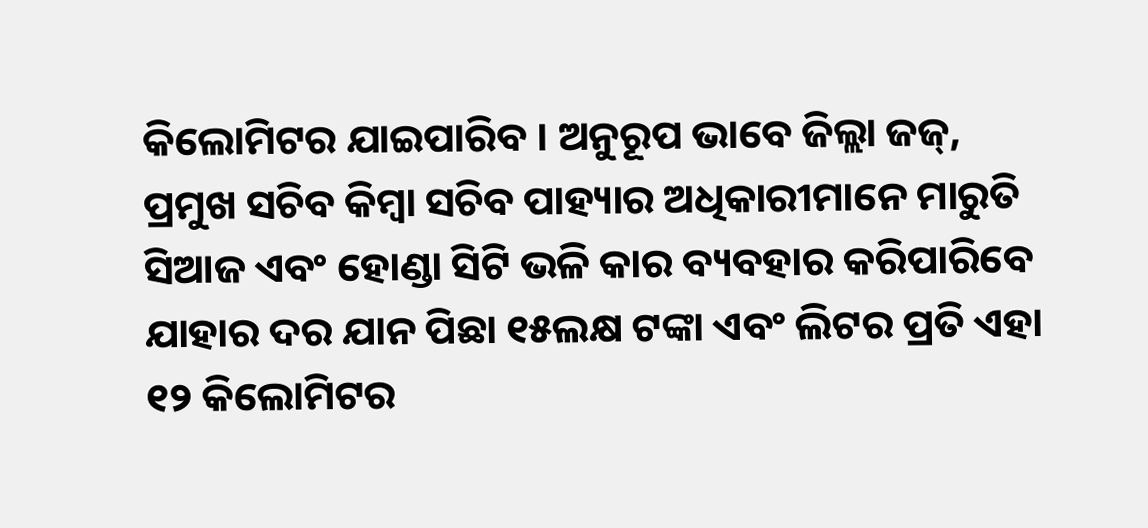କିଲୋମିଟର ଯାଇପାରିବ । ଅନୁରୂପ ଭାବେ ଜିଲ୍ଲା ଜଜ୍, ପ୍ରମୁଖ ସଚିବ କିମ୍ବା ସଚିବ ପାହ୍ୟାର ଅଧିକାରୀମାନେ ମାରୁତି ସିଆଜ ଏବଂ ହୋଣ୍ଡା ସିଟି ଭଳି କାର ବ୍ୟବହାର କରିପାରିବେ ଯାହାର ଦର ଯାନ ପିଛା ୧୫ଲକ୍ଷ ଟଙ୍କା ଏବଂ ଲିଟର ପ୍ରତି ଏହା ୧୨ କିଲୋମିଟର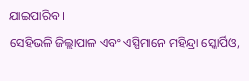ଯାଇପାରିବ ।
ସେହିଭଳି ଜିଲ୍ଲାପାଳ ଏବଂ ଏସ୍ପିମାନେ ମହିନ୍ଦ୍ରା ସ୍କୋର୍ପିଓ,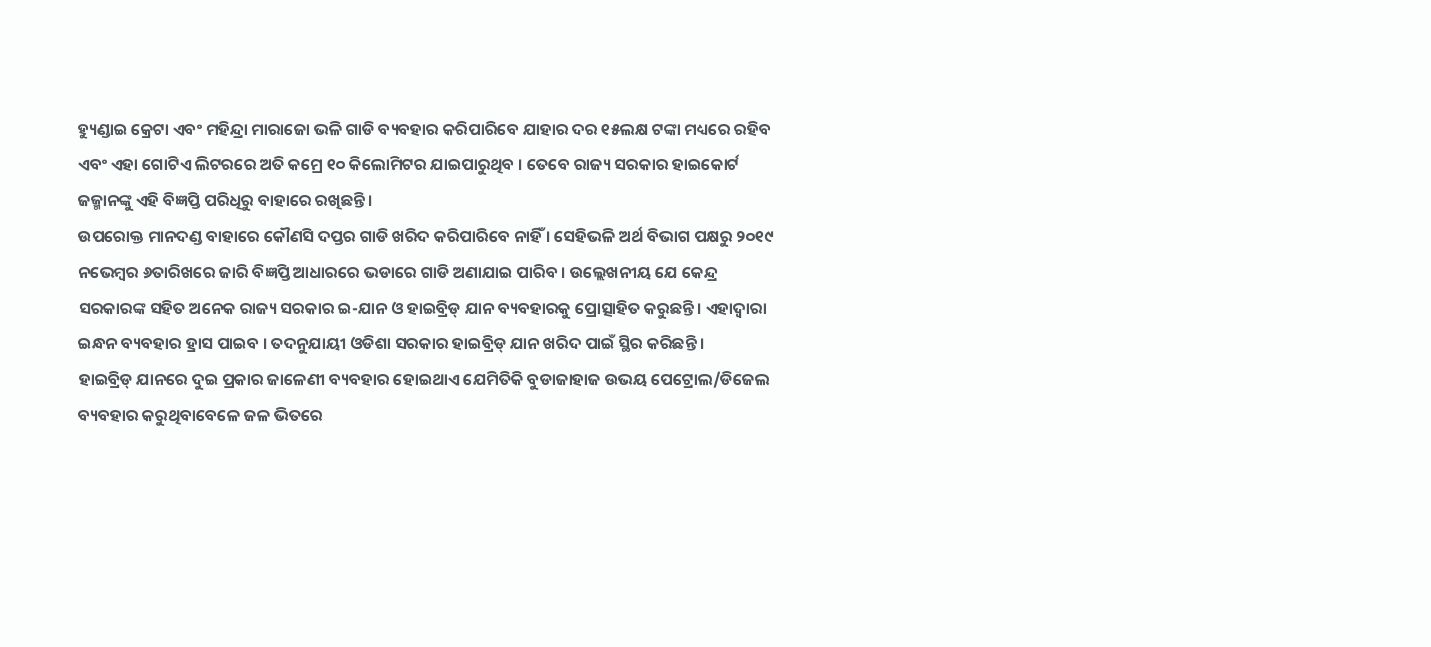ହ୍ୟୁଣ୍ଡାଇ କ୍ରେଟା ଏବଂ ମହିନ୍ଦ୍ରା ମାରାଜୋ ଭଳି ଗାଡି ବ୍ୟବହାର କରିପାରିବେ ଯାହାର ଦର ୧୫ଲକ୍ଷ ଟଙ୍କା ମଧ୍ୟରେ ରହିବ ଏବଂ ଏହା ଗୋଟିଏ ଲିଟରରେ ଅତି କମ୍ରେ ୧୦ କିଲୋମିଟର ଯାଇପାରୁଥିବ । ତେବେ ରାଜ୍ୟ ସରକାର ହାଇକୋର୍ଟ ଜଜ୍ମାନଙ୍କୁ ଏହି ବିଜ୍ଞପ୍ତି ପରିଧିରୁ ବାହାରେ ରଖିଛନ୍ତି ।
ଉପରୋକ୍ତ ମାନଦଣ୍ଡ ବାହାରେ କୌଣସି ଦପ୍ତର ଗାଡି ଖରିଦ କରିପାରିବେ ନାହିଁ । ସେହିଭଳି ଅର୍ଥ ବିଭାଗ ପକ୍ଷରୁ ୨୦୧୯ ନଭେମ୍ବର ୬ତାରିଖରେ ଜାରି ବିଜ୍ଞପ୍ତି ଆଧାରରେ ଭଡାରେ ଗାଡି ଅଣାଯାଇ ପାରିବ । ଉଲ୍ଲେଖନୀୟ ଯେ କେନ୍ଦ୍ର ସରକାରଙ୍କ ସହିତ ଅନେକ ରାଜ୍ୟ ସରକାର ଇ-ଯାନ ଓ ହାଇବ୍ରିଡ୍ ଯାନ ବ୍ୟବହାରକୁ ପ୍ରୋତ୍ସାହିତ କରୁଛନ୍ତି । ଏହାଦ୍ୱାରା ଇନ୍ଧନ ବ୍ୟବହାର ହ୍ରାସ ପାଇବ । ତଦନୁଯାୟୀ ଓଡିଶା ସରକାର ହାଇବ୍ରିଡ୍ ଯାନ ଖରିଦ ପାଇଁ ସ୍ଥିର କରିଛନ୍ତି ।
ହାଇବ୍ରିଡ୍ ଯାନରେ ଦୁଇ ପ୍ରକାର ଜାଳେଣୀ ବ୍ୟବହାର ହୋଇଥାଏ ଯେମିତିକି ବୁଡାଜାହାଜ ଉଭୟ ପେଟ୍ରୋଲ/ଡିଜେଲ ବ୍ୟବହାର କରୁଥିବାବେଳେ ଜଳ ଭିତରେ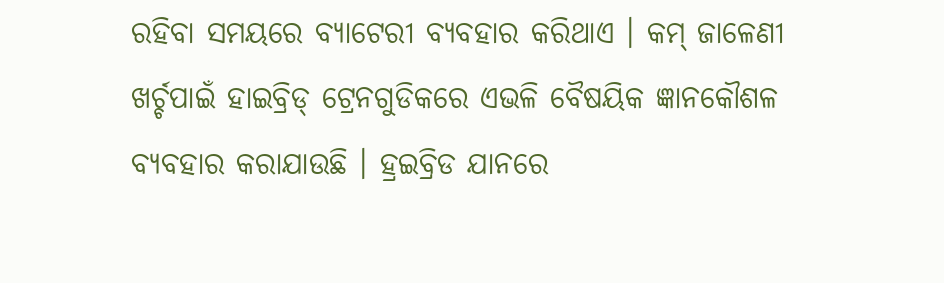ରହିବା ସମୟରେ ବ୍ୟାଟେରୀ ବ୍ୟବହାର କରିଥାଏ । କମ୍ ଜାଳେଣୀ ଖର୍ଚ୍ଚପାଇଁ ହାଇବ୍ରିଡ୍ ଟ୍ରେନଗୁଡିକରେ ଏଭଳି ବୈଷୟିକ ଜ୍ଞାନକୌଶଳ ବ୍ୟବହାର କରାଯାଉଛି । ହ୍ରଇବ୍ରିଡ ଯାନରେ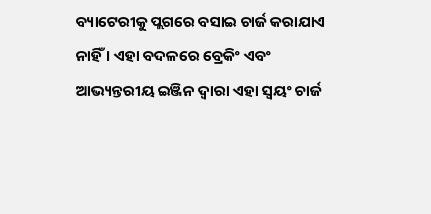ବ୍ୟାଟେରୀକୁ ପ୍ଲଗରେ ବସାଇ ଚାର୍ଜ କରାଯାଏ ନାହିଁ । ଏହା ବଦଳରେ ବ୍ରେକିଂ ଏବଂ ଆଭ୍ୟନ୍ତରୀୟ ଇଞ୍ଜିନ ଦ୍ୱାରା ଏହା ସ୍ୱୟଂ ଚାର୍ଜ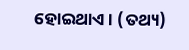ହୋଇଥାଏ । (ତଥ୍ୟ)